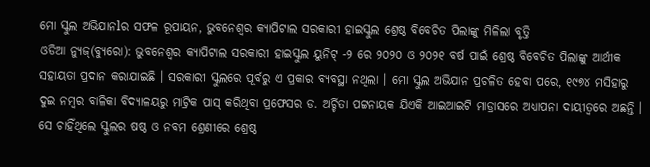ମୋ ସ୍କୁଲ ଅଭିଯାନlର ସଫଳ ରୂପାୟନ, ଭୁବନେଶ୍ୱର କ୍ୟାପିଟାଲ ସରକାରୀ ହାଇସ୍କୁଲ ଶ୍ରେଷ୍ଠ ବିବେଚିତ ପିଲାଙ୍କୁ ମିଳିଲା ବୃତ୍ତି
ଓଡିଆ ନ୍ୟୁଜ୍(ବ୍ୟୁରୋ): ଭୁବନେଶ୍ୱର କ୍ୟାପିଟାଲ ସରକାରୀ ହାଇସ୍କୁଲ ୟୁନିଟ୍ -୨ ରେ ୨୦୨୦ ଓ ୨୦୨୧ ବର୍ଷ ପାଇଁ ଶ୍ରେଷ୍ଠ ବିବେଚିତ ପିଲାଙ୍କୁ ଆର୍ଥୀକ ସହାୟତା ପ୍ରଦାନ କରାଯାଇଛି । ସରକାରୀ ସ୍କୁଲରେ ପୂର୍ବରୁ ଏ ପ୍ରକାର ବ୍ୟବସ୍ଥା ନଥିଲା । ମୋ ସ୍କୁଲ ଅଭିଯାନ ପ୍ରଚଳିତ ହେବା ପରେ, ୧୯୭୪ ମସିହାରୁ ଦୁଇ ନମ୍ବର ବାଳିକା ବିଦ୍ୟାଳୟରୁ ମାଟ୍ରିକ ପାସ୍ କରିଥିବା ପ୍ରଫେସର ଡ. ଅର୍ଚ୍ଚିତା ପଟ୍ଟନାୟକ ଯିଏକି ଆଇଆଇଟି ମାଡ୍ରାସରେ ଅଧ୍ୟାପନା ଦାୟୀତ୍ୱରେ ଅଛନ୍ତି । ସେ ଚାହିଁଥିଲେ ସ୍କୁଲର ଷଷ୍ଠ ଓ ନବମ ଶ୍ରେଣୀରେ ଶ୍ରେଷ୍ଠ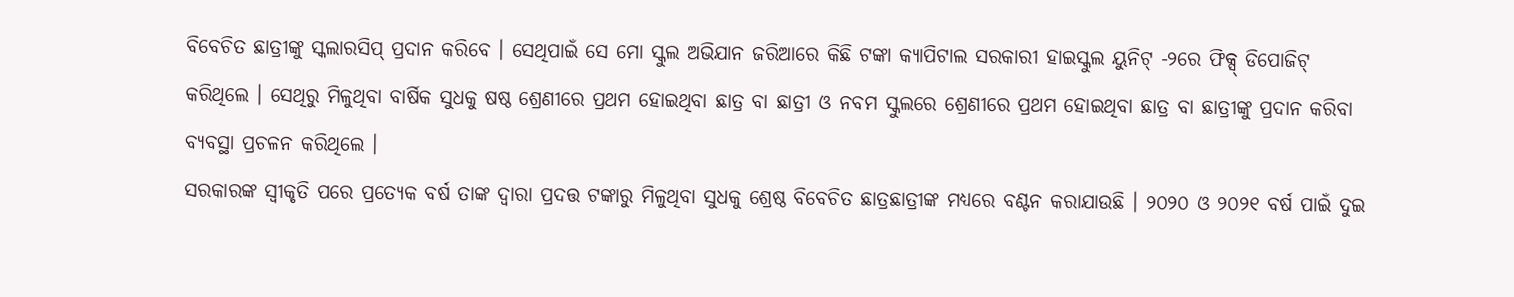ବିବେଚିତ ଛାତ୍ରୀଙ୍କୁ ସ୍କଲାରସିପ୍ ପ୍ରଦାନ କରିବେ । ସେଥିପାଇଁ ସେ ମୋ ସ୍କୁଲ ଅଭିଯାନ ଜରିଆରେ କିଛି ଟଙ୍କା କ୍ୟାପିଟାଲ ସରକାରୀ ହାଇସ୍କୁଲ ୟୁନିଟ୍ -୨ରେ ଫିକ୍ସ୍ ଡିପୋଜିଟ୍ କରିଥିଲେ । ସେଥିରୁ ମିଳୁଥିବା ବାର୍ଷିକ ସୁଧକୁ ଷଷ୍ଠ ଶ୍ରେଣୀରେ ପ୍ରଥମ ହୋଇଥିବା ଛାତ୍ର ବା ଛାତ୍ରୀ ଓ ନବମ ସ୍କୁଲରେ ଶ୍ରେଣୀରେ ପ୍ରଥମ ହୋଇଥିବା ଛାତ୍ର ବା ଛାତ୍ରୀଙ୍କୁ ପ୍ରଦାନ କରିବା ବ୍ୟବସ୍ଥା ପ୍ରଚଳନ କରିଥିଲେ ।
ସରକାରଙ୍କ ସ୍ୱୀକୃତି ପରେ ପ୍ରତ୍ୟେକ ବର୍ଷ ତାଙ୍କ ଦ୍ୱାରା ପ୍ରଦତ୍ତ ଟଙ୍କାରୁ ମିଳୁଥିବା ସୁଧକୁ ଶ୍ରେଷ୍ଠ ବିବେଚିତ ଛାତ୍ରଛାତ୍ରୀଙ୍କ ମଧ୍ୟରେ ବଣ୍ଟନ କରାଯାଉଛି । ୨୦୨୦ ଓ ୨୦୨୧ ବର୍ଷ ପାଇଁ ଦୁଇ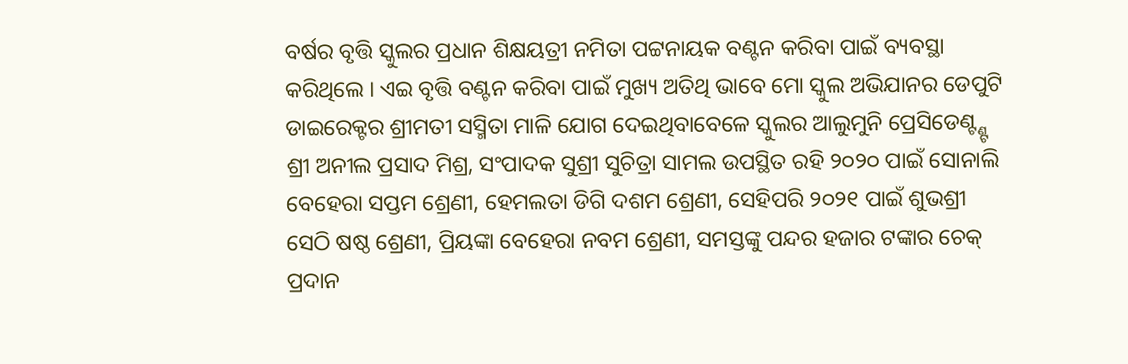ବର୍ଷର ବୃତ୍ତି ସ୍କୁଲର ପ୍ରଧାନ ଶିକ୍ଷୟତ୍ରୀ ନମିତା ପଟ୍ଟନାୟକ ବଣ୍ଟନ କରିବା ପାଇଁ ବ୍ୟବସ୍ଥା କରିଥିଲେ । ଏଇ ବୃତ୍ତି ବଣ୍ଟନ କରିବା ପାଇଁ ମୁଖ୍ୟ ଅତିଥି ଭାବେ ମୋ ସ୍କୁଲ ଅଭିଯାନର ଡେପୁଟି ଡାଇରେକ୍ଟର ଶ୍ରୀମତୀ ସସ୍ମିତା ମାଳି ଯୋଗ ଦେଇଥିବାବେଳେ ସ୍କୁଲର ଆଲୁମୁନି ପ୍ରେସିଡେଣ୍ଟ୍ଣ୍ଟ ଶ୍ରୀ ଅନୀଲ ପ୍ରସାଦ ମିଶ୍ର, ସଂପାଦକ ସୁଶ୍ରୀ ସୁଚିତ୍ରା ସାମଲ ଉପସ୍ଥିତ ରହି ୨୦୨୦ ପାଇଁ ସୋନାଲି ବେହେରା ସପ୍ତମ ଶ୍ରେଣୀ, ହେମଲତା ଡିଗି ଦଶମ ଶ୍ରେଣୀ, ସେହିପରି ୨୦୨୧ ପାଇଁ ଶୁଭଶ୍ରୀ ସେଠି ଷଷ୍ଠ ଶ୍ରେଣୀ, ପ୍ରିୟଙ୍କା ବେହେରା ନବମ ଶ୍ରେଣୀ, ସମସ୍ତଙ୍କୁ ପନ୍ଦର ହଜାର ଟଙ୍କାର ଚେକ୍ ପ୍ରଦାନ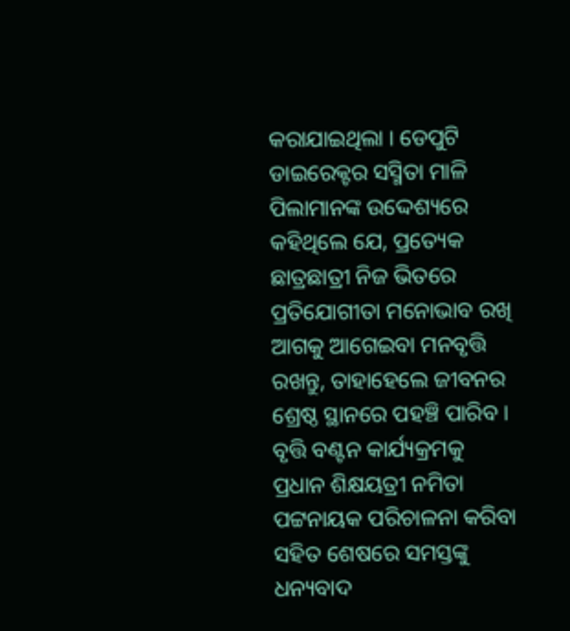କରାଯାଇଥିଲା । ଡେପୁଟି ଡାଇରେକ୍ଟର ସସ୍ମିତା ମାଳି ପିଲାମାନଙ୍କ ଉଦ୍ଦେଶ୍ୟରେ କହିଥିଲେ ଯେ, ପ୍ରତ୍ୟେକ ଛାତ୍ରଛାତ୍ରୀ ନିଜ ଭିତରେ ପ୍ରତିଯୋଗୀତା ମନୋଭାବ ରଖି ଆଗକୁ ଆଗେଇବା ମନବୃତ୍ତି ରଖନ୍ତୁ, ତାହାହେଲେ ଜୀବନର ଶ୍ରେଷ୍ଠ ସ୍ଥାନରେ ପହଞ୍ଚି ପାରିବ । ବୃତ୍ତି ବଣ୍ଟନ କାର୍ଯ୍ୟକ୍ରମକୁ ପ୍ରଧାନ ଶିକ୍ଷୟତ୍ରୀ ନମିତା ପଟ୍ଟନାୟକ ପରିଚାଳନା କରିବା ସହିତ ଶେଷରେ ସମସ୍ତଙ୍କୁ ଧନ୍ୟବାଦ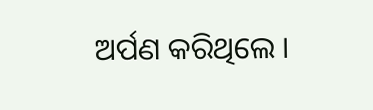ଅର୍ପଣ କରିଥିଲେ ।